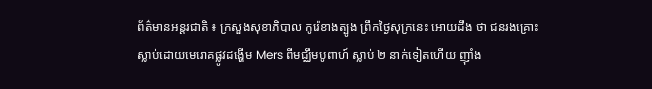ព័ត៌មានអន្តរជាតិ ៖ ក្រសួងសុខាភិបាល កូរ៉េខាងត្បូង ព្រឹកថ្ងៃសុក្រនេះ អោយដឹង ថា ជនរងគ្រោះ ស្លាប់ដោយមេរោគផ្លូវដង្ហើម Mers ពីមជ្ឈឹមបូពាហ៍ ស្លាប់ ២ នាក់ទៀតហើយ ញ៉ាំង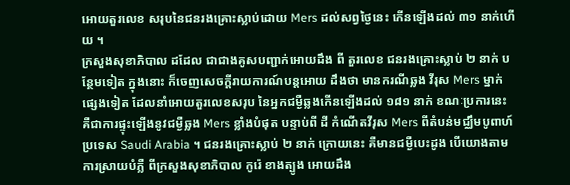អោយតួរលេខ សរុបនៃជនរងគ្រោះស្លាប់ដោយ Mers ដល់សព្វថ្ងៃនេះ កើនឡើងដល់ ៣១ នាក់ហើយ ។
ក្រសួងសុខាភិបាល ដដែល ជាជាងគូសបញ្ជាក់អោយដឹង ពី តួរលេខ ជនរងគ្រោះស្លាប់ ២ នាក់ បន្ថែមទៀត ក្នុងនោះ ក៏ចេញសេចក្តីរាយការណ៍បន្តអោយ ដឹងថា មានករណីឆ្លង វីរុស Mers ម្នាក់ ផ្សេងទៀត ដែលនាំអោយតួរលេខសរុប នៃអ្នកជម្ងឺឆ្លងកើនឡើងដល់ ១៨១ នាក់ ខណៈប្រការនេះ គឺជាការផ្ទុះឡើងនូវជម្ងឺឆ្លង Mers ខ្លាំងបំផុត បន្ទាប់ពី ដី កំណើតវីរុស Mers ពីតំបន់មជ្ឈឹមបូពាហ៍ ប្រទេស Saudi Arabia ។ ជនរងគ្រោះស្លាប់ ២ នាក់ ក្រោយនេះ គឺមានជម្ងឺបេះដូង បើយោងតាម ការស្រាយបំភ្លឺ ពីក្រសួងសុខាភិបាល កូរ៉េ ខាងត្បូង អោយដឹង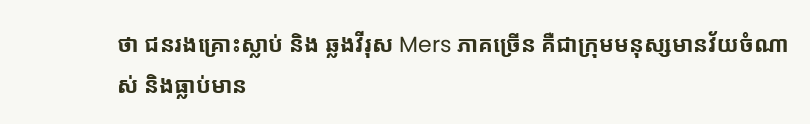ថា ជនរងគ្រោះស្លាប់ និង ឆ្លងវីរុស Mers ភាគច្រើន គឺជាក្រុមមនុស្សមានវ័យចំណាស់ និងធ្លាប់មាន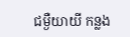ជម្ងឺយាយី កន្លង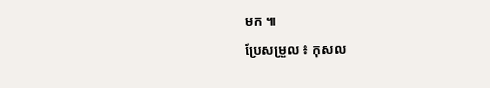មក ៕
ប្រែសម្រួល ៖ កុសល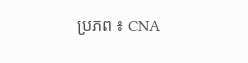ប្រភព ៖ CNA